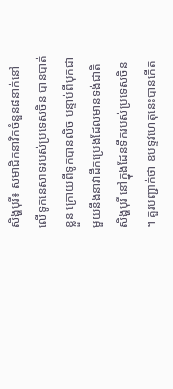សិង្ហបុរី៖ សមាជិកនាវិកចំនួន៨នាក់នៅលើទូកនេសាទរបស់ប្រទេសចិន បានបាត់ខ្លួន ក្រោយពីទូកបានលិច បន្ទាប់ពីបុកជាមួយនឹងនាវាដឹកប្រេងដែលមានទង់ជាតិសិង្ហបុរី នៅក្នុងដែនទឹករបស់ប្រទេសចិន ។ គួរបញ្ជាក់ថា ឧបទ្ទវហេតុនេះបានកើត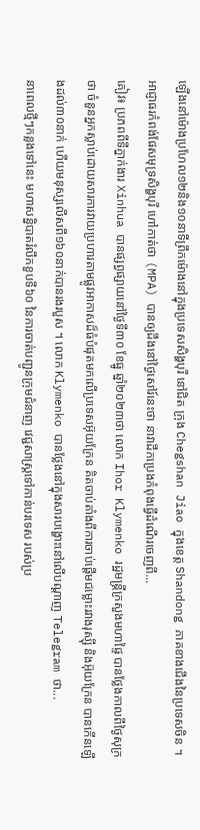ឡើងនៅម៉ោងប្រហែល១២និង១០នាទីព្រឹកម៉ោងនៅក្នុងប្រទេសសិង្ហបុរី នៅជិត ក្រុង Chegshan Jiao ក្នុងខេត្ត Shandong ភាគខាងជើងនៃប្រទេសចិន ។ អាជ្ញាធរកំពង់ផែសមុទ្រសិង្ហបុរី ហៅកាត់ថា (MPA) បានឲ្យដឹងនៅថ្ងៃសៅរ៍នេះថា នាវាដឹកប្រេងកំពុងធ្វើដំណើរចេញពី...
គៀវ៖ ប្រភពពីទីភ្នាក់ងារ Xinhua បានផ្សព្វផ្សាយនៅថ្ងៃទី៣០ ខែធ្នូ ឆ្នាំ២០២៣ថា លោក Ihor Klymenko រដ្ឋមន្ត្រីក្រសួងមហាផ្ទៃ បានថ្លែងកាលពីថ្ងៃសុក្រថា ចំនួនអ្នកស្លាប់ដោយសារការវាយប្រហារតាមផ្លូវអាកាសដ៏ធំបំផុតមកលើប្រទេសអ៊ុយក្រែន គិតចាប់តាំងពីការចាប់ផ្តើមជម្លោះរវាងរុស្ស៊ី និងអ៊ុយក្រែន បានកើនឡើងដល់៣០នាក់ ហើយមនុស្សលើសពី១៦០នាក់បានរងរបួស ។ លោក Klymenko បានថ្លែងនៅក្នុងសារបង្ហោះនៅលើបណ្តាញ Telegram ថា...
នាពេលថ្មីៗកន្លងទៅនេះ មហាសន្និបាតរំលឹកខួបទី៦០ នៃការចាត់បញ្ជូនក្រុមជំនាញ វេជ្ជសាស្រ្តទៅកាន់បរទេស របស់ប្រ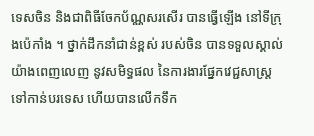ទេសចិន និងជាពិធីចែកប័ណ្ណសរសើរ បានធ្វើឡើង នៅទីក្រុងប៉េកាំង ។ ថ្នាក់ដឹកនាំជាន់ខ្ពស់ របស់ចិន បានទទួលស្គាល់យ៉ាងពេញលេញ នូវសមិទ្ធផល នៃការងារផ្នែកវេជ្ជសាស្ត្រ ទៅកាន់បរទេស ហើយបានលើកទឹក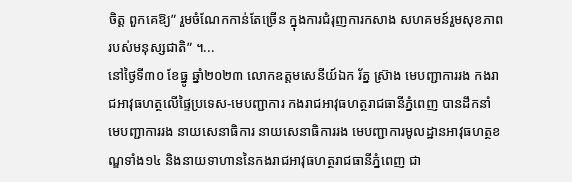ចិត្ត ពួកគេឱ្យ” រួមចំណែកកាន់តែច្រើន ក្នុងការជំរុញការកសាង សហគមន៍រួមសុខភាព របស់មនុស្សជាតិ” ។...
នៅថ្ងៃទី៣០ ខែធ្នូ ឆ្នាំ២០២៣ លោកឧត្តមសេនីយ៍ឯក រ័ត្ន ស្រ៊ាង មេបញ្ជាការរង កងរាជអាវុធហត្ថលើផ្ទៃប្រទេស-មេបញ្ជាការ កងរាជអាវុធហត្ថរាជធានីភ្នំពេញ បានដឹកនាំ មេបញ្ជាការរង នាយសេនាធិការ នាយសេនាធិការរង មេបញ្ជាការមូលដ្ឋានអាវុធហត្ថខណ្ឌទាំង១៤ និងនាយទាហាននៃកងរាជអាវុធហត្ថរាជធានីភ្នំពេញ ជា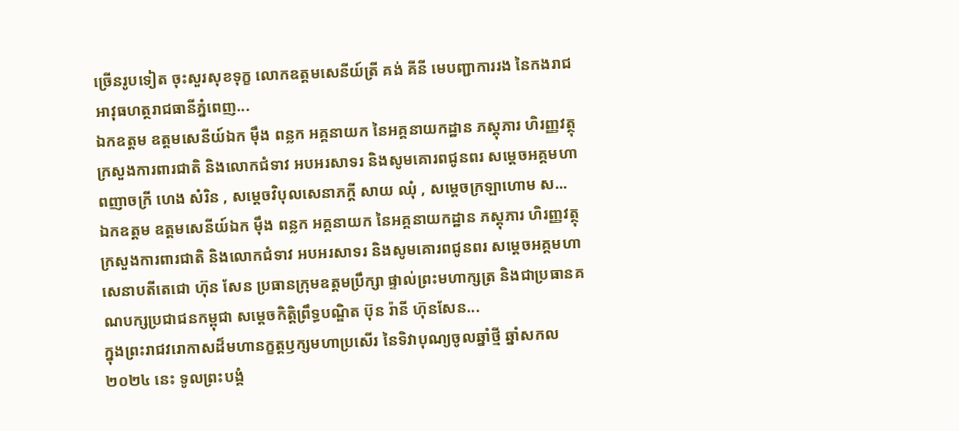ច្រើនរូបទៀត ចុះសួរសុខទុក្ខ លោកឧត្តមសេនីយ៍ត្រី គង់ គីនី មេបញ្ជាការរង នៃកងរាជអាវុធហត្ថរាជធានីភ្នំពេញ...
ឯកឧត្តម ឧត្តមសេនីយ៍ឯក ម៉ឹង ពន្លក អគ្គនាយក នៃអគ្គនាយកដ្ឋាន ភស្តុភារ ហិរញ្ញវត្ថុ ក្រសួងការពារជាតិ និងលោកជំទាវ អបអរសាទរ និងសូមគោរពជូនពរ សម្ដេចអគ្គមហាពញាចក្រី ហេង សំរិន , សម្តេចវិបុលសេនាភក្តី សាយ ឈុំ , សម្ដេចក្រឡាហោម ស...
ឯកឧត្តម ឧត្តមសេនីយ៍ឯក ម៉ឹង ពន្លក អគ្គនាយក នៃអគ្គនាយកដ្ឋាន ភស្តុភារ ហិរញ្ញវត្ថុ ក្រសួងការពារជាតិ និងលោកជំទាវ អបអរសាទរ និងសូមគោរពជូនពរ សម្តេចអគ្គមហាសេនាបតីតេជោ ហ៊ុន សែន ប្រធានក្រុមឧត្តមប្រឹក្សា ផ្ទាល់ព្រះមហាក្សត្រ និងជាប្រធានគណបក្សប្រជាជនកម្ពុជា សម្តេចកិត្តិព្រឹទ្ធបណ្ឌិត ប៊ុន រ៉ានី ហ៊ុនសែន...
ក្នុងព្រះរាជវរោកាសដ៏មហានក្ខត្តឫក្សមហាប្រសើរ នៃទិវាបុណ្យចូលឆ្នាំថ្មី ឆ្នាំសកល ២០២៤ នេះ ទូលព្រះបង្គំ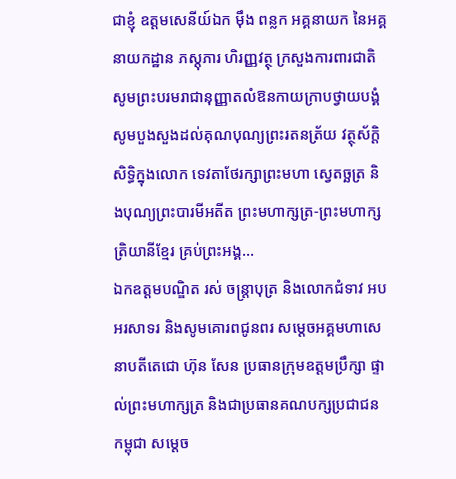ជាខ្ញុំ ឧត្តមសេនីយ៍ឯក ម៉ឹង ពន្លក អគ្គនាយក នៃអគ្គនាយកដ្ឋាន ភស្តុភារ ហិរញ្ញវត្ថុ ក្រសួងការពារជាតិ សូមព្រះបរមរាជានុញ្ញាតលំឱនកាយក្រាបថ្វាយបង្គំ សូមបួងសួងដល់គុណបុណ្យព្រះរតនត្រ័យ វត្ថុស័ក្តិសិទ្ធិក្នុងលោក ទេវតាថែរក្សាព្រះមហា ស្វេតច្ឆត្រ និងបុណ្យព្រះបារមីអតីត ព្រះមហាក្សត្រ-ព្រះមហាក្សត្រិយានីខ្មែរ គ្រប់ព្រះអង្គ...
ឯកឧត្តមបណ្ឌិត រស់ ចន្រ្តាបុត្រ និងលោកជំទាវ អបអរសាទរ និងសូមគោរពជូនពរ សម្តេចអគ្គមហាសេនាបតីតេជោ ហ៊ុន សែន ប្រធានក្រុមឧត្តមប្រឹក្សា ផ្ទាល់ព្រះមហាក្សត្រ និងជាប្រធានគណបក្សប្រជាជនកម្ពុជា សម្តេច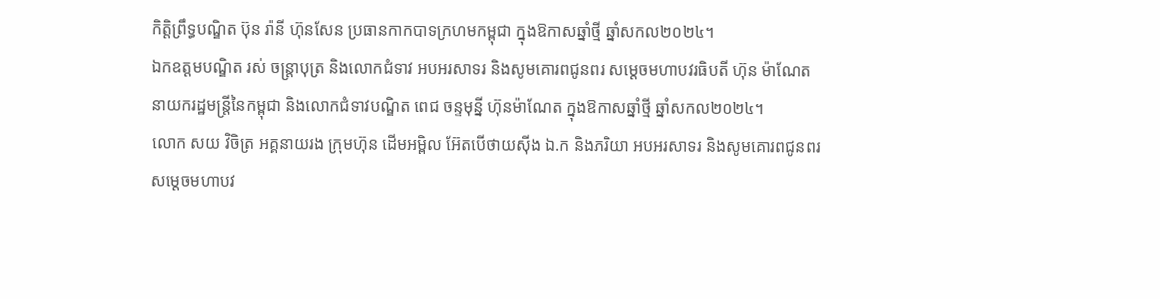កិត្តិព្រឹទ្ធបណ្ឌិត ប៊ុន រ៉ានី ហ៊ុនសែន ប្រធានកាកបាទក្រហមកម្ពុជា ក្នុងឱកាសឆ្នាំថ្មី ឆ្នាំសកល២០២៤។
ឯកឧត្តមបណ្ឌិត រស់ ចន្រ្តាបុត្រ និងលោកជំទាវ អបអរសាទរ និងសូមគោរពជូនពរ សម្តេចមហាបវរធិបតី ហ៊ុន ម៉ាណែត នាយករដ្ឋមន្រ្តីនៃកម្ពុជា និងលោកជំទាវបណ្ឌិត ពេជ ចន្ទមុន្នី ហ៊ុនម៉ាណែត ក្នុងឱកាសឆ្នាំថ្មី ឆ្នាំសកល២០២៤។
លោក សយ វិចិត្រ អគ្គនាយរង ក្រុមហ៊ុន ដើមអម្ពិល អ៊ែតបើថាយស៊ីង ឯ.ក និងភរិយា អបអរសាទរ និងសូមគោរពជូនពរ សម្តេចមហាបវ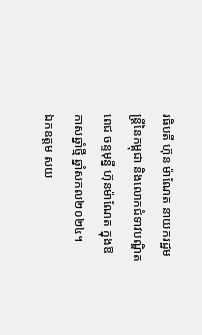រធិបតី ហ៊ុន ម៉ាណែត នាយករដ្ឋមន្រ្តីនៃកម្ពុជា និងលោកជំទាវបណ្ឌិត ពេជ ចន្ទមុន្នី ហ៊ុនម៉ាណែត ក្នុងឱកាសឆ្នាំថ្មី ឆ្នាំសកល២០២៤។
ឯកឧត្តម សយ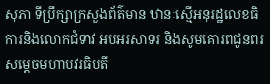សុភា ទីប្រឹក្សាក្រសួងព័ត៌មាន ឋានៈស្មើអនុរដ្ឋលេខធិការនិងលោកជំទាវ អបអរសាទរ និងសូមគោរពជូនពរ សម្តេចមហាបវរធិបតី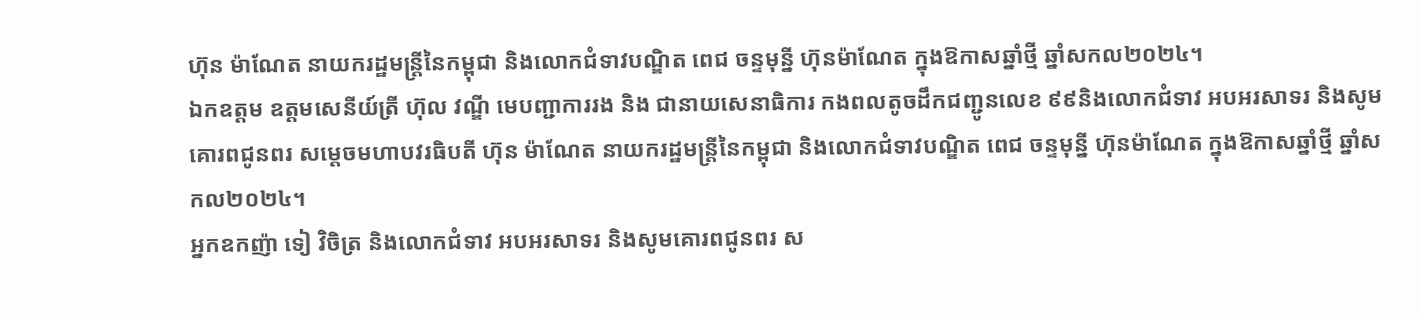ហ៊ុន ម៉ាណែត នាយករដ្ឋមន្រ្តីនៃកម្ពុជា និងលោកជំទាវបណ្ឌិត ពេជ ចន្ទមុន្នី ហ៊ុនម៉ាណែត ក្នុងឱកាសឆ្នាំថ្មី ឆ្នាំសកល២០២៤។
ឯកឧត្តម ឧត្តមសេនីយ៍ត្រី ហ៊ុល វណ្ឌី មេបញ្ជាការរង និង ជានាយសេនាធិការ កងពលតូចដឹកជញ្ជូនលេខ ៩៩និងលោកជំទាវ អបអរសាទរ និងសូមគោរពជូនពរ សម្តេចមហាបវរធិបតី ហ៊ុន ម៉ាណែត នាយករដ្ឋមន្រ្តីនៃកម្ពុជា និងលោកជំទាវបណ្ឌិត ពេជ ចន្ទមុន្នី ហ៊ុនម៉ាណែត ក្នុងឱកាសឆ្នាំថ្មី ឆ្នាំសកល២០២៤។
អ្នកឧកញ៉ា ទៀ វិចិត្រ និងលោកជំទាវ អបអរសាទរ និងសូមគោរពជូនពរ ស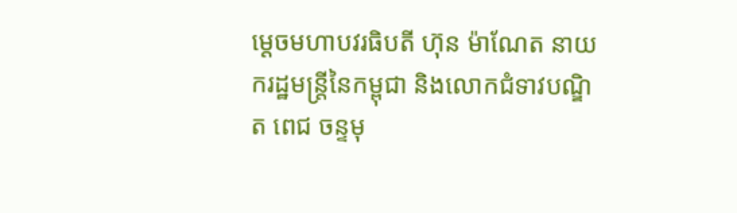ម្តេចមហាបវរធិបតី ហ៊ុន ម៉ាណែត នាយករដ្ឋមន្រ្តីនៃកម្ពុជា និងលោកជំទាវបណ្ឌិត ពេជ ចន្ទមុ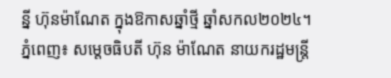ន្នី ហ៊ុនម៉ាណែត ក្នុងឱកាសឆ្នាំថ្មី ឆ្នាំសកល២០២៤។
ភ្នំពេញ៖ សម្តេចធិបតី ហ៊ុន ម៉ាណែត នាយករដ្ឋមន្ត្រី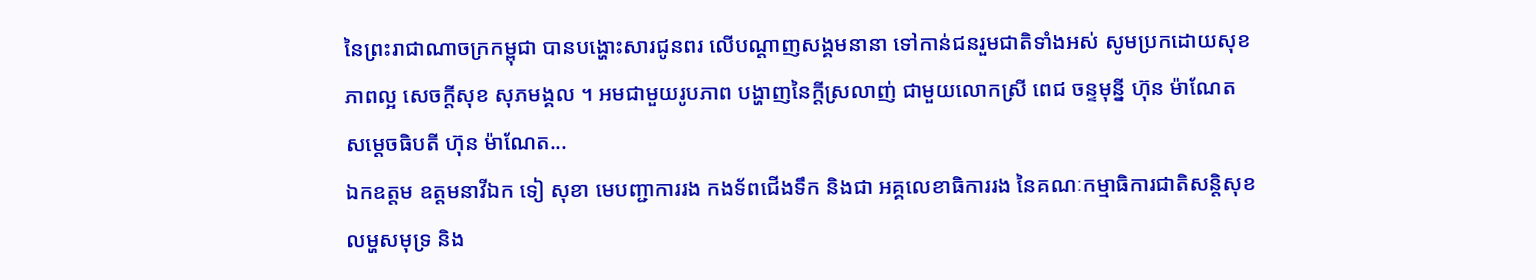នៃព្រះរាជាណាចក្រកម្ពុជា បានបង្ហោះសារជូនពរ លើបណ្តាញសង្គមនានា ទៅកាន់ជនរួមជាតិទាំងអស់ សូមប្រកដោយសុខភាពល្អ សេចក្តីសុខ សុភមង្គល ។ អមជាមួយរូបភាព បង្ហាញនៃក្តីស្រលាញ់ ជាមួយលោកស្រី ពេជ ចន្ទមុន្នី ហ៊ុន ម៉ាណែត សម្តេចធិបតី ហ៊ុន ម៉ាណែត...
ឯកឧត្តម ឧត្តមនាវីឯក ទៀ សុខា មេបញ្ជាការរង កងទ័ពជើងទឹក និងជា អគ្គលេខាធិការរង នៃគណៈកម្មាធិការជាតិសន្តិសុខលម្ហសមុទ្រ និង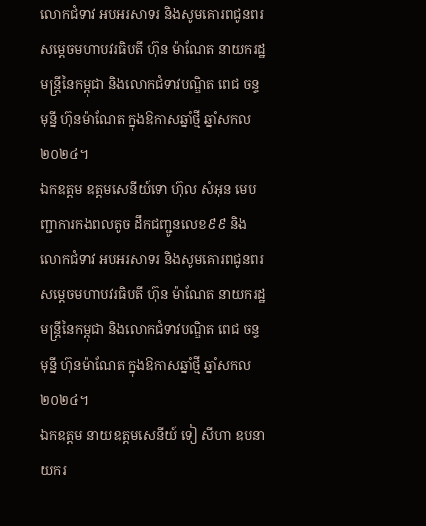លោកជំទាវ អបអរសាទរ និងសូមគោរពជូនពរ សម្តេចមហាបវរធិបតី ហ៊ុន ម៉ាណែត នាយករដ្ឋមន្រ្តីនៃកម្ពុជា និងលោកជំទាវបណ្ឌិត ពេជ ចន្ទមុន្នី ហ៊ុនម៉ាណែត ក្នុងឱកាសឆ្នាំថ្មី ឆ្នាំសកល២០២៤។
ឯកឧត្តម ឧត្តមសេនីយ៍ទោ ហ៊ុល សំអុន មេបញ្ជាការកងពលតូច ដឹកជញ្ជូនលេខ៩៩ និងលោកជំទាវ អបអរសាទរ និងសូមគោរពជូនពរ សម្តេចមហាបវរធិបតី ហ៊ុន ម៉ាណែត នាយករដ្ឋមន្រ្តីនៃកម្ពុជា និងលោកជំទាវបណ្ឌិត ពេជ ចន្ទមុន្នី ហ៊ុនម៉ាណែត ក្នុងឱកាសឆ្នាំថ្មី ឆ្នាំសកល២០២៤។
ឯកឧត្តម នាយឧត្តមសេនីយ៍ ទៀ សីហា ឧបនាយករ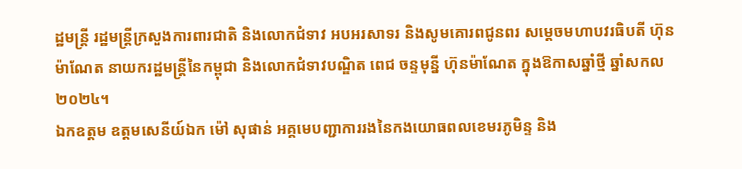ដ្ឋមន្ត្រី រដ្ឋមន្ត្រីក្រសួងការពារជាតិ និងលោកជំទាវ អបអរសាទរ និងសូមគោរពជូនពរ សម្តេចមហាបវរធិបតី ហ៊ុន ម៉ាណែត នាយករដ្ឋមន្រ្តីនៃកម្ពុជា និងលោកជំទាវបណ្ឌិត ពេជ ចន្ទមុន្នី ហ៊ុនម៉ាណែត ក្នុងឱកាសឆ្នាំថ្មី ឆ្នាំសកល២០២៤។
ឯកឧត្តម ឧត្តមសេនីយ៍ឯក ម៉ៅ សុផាន់ អគ្គមេបញ្ជាការរងនៃកងយោធពលខេមរភូមិន្ទ និង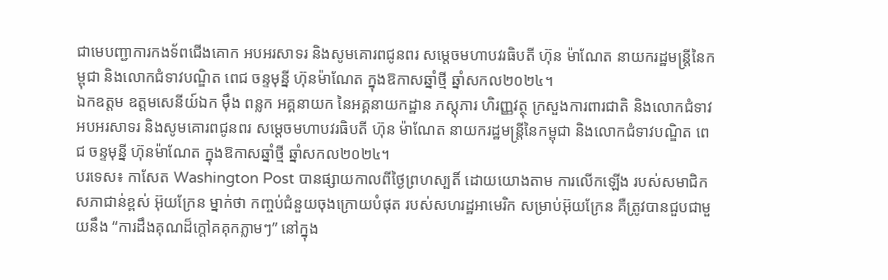ជាមេបញ្ជាការកងទ័ពជើងគោក អបអរសាទរ និងសូមគោរពជូនពរ សម្តេចមហាបវរធិបតី ហ៊ុន ម៉ាណែត នាយករដ្ឋមន្រ្តីនៃកម្ពុជា និងលោកជំទាវបណ្ឌិត ពេជ ចន្ទមុន្នី ហ៊ុនម៉ាណែត ក្នុងឱកាសឆ្នាំថ្មី ឆ្នាំសកល២០២៤។
ឯកឧត្តម ឧត្តមសេនីយ៍ឯក ម៉ឹង ពន្លក អគ្គនាយក នៃអគ្គនាយកដ្ឋាន ភស្តុភារ ហិរញ្ញវត្ថុ ក្រសួងការពារជាតិ និងលោកជំទាវ អបអរសាទរ និងសូមគោរពជូនពរ សម្តេចមហាបវរធិបតី ហ៊ុន ម៉ាណែត នាយករដ្ឋមន្រ្តីនៃកម្ពុជា និងលោកជំទាវបណ្ឌិត ពេជ ចន្ទមុន្នី ហ៊ុនម៉ាណែត ក្នុងឱកាសឆ្នាំថ្មី ឆ្នាំសកល២០២៤។
បរទេស៖ កាសែត Washington Post បានផ្សាយកាលពីថ្ងៃព្រហស្បតិ៍ ដោយយោងតាម ការលើកឡើង របស់សមាជិកសភាជាន់ខ្ពស់ អ៊ុយក្រែន ម្នាក់ថា កញ្ចប់ជំនួយចុងក្រោយបំផុត របស់សហរដ្ឋអាមេរិក សម្រាប់អ៊ុយក្រែន គឺត្រូវបានជួបជាមួយនឹង “ការដឹងគុណដ៏ក្តៅគគុកភ្លាមៗ” នៅក្នុង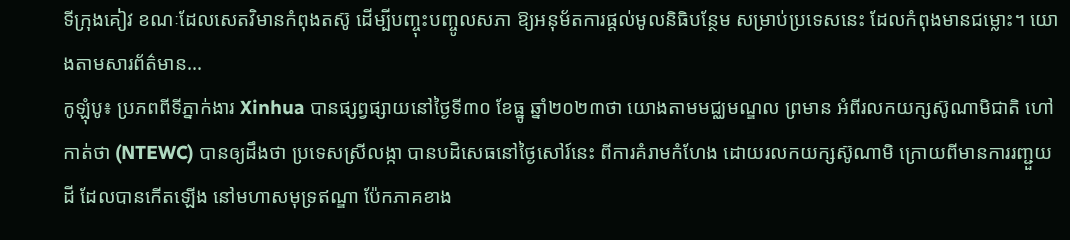ទីក្រុងគៀវ ខណៈដែលសេតវិមានកំពុងតស៊ូ ដើម្បីបញ្ចុះបញ្ចូលសភា ឱ្យអនុម័តការផ្តល់មូលនិធិបន្ថែម សម្រាប់ប្រទេសនេះ ដែលកំពុងមានជម្លោះ។ យោងតាមសារព័ត៌មាន...
កូឡុំបូ៖ ប្រភពពីទីភ្នាក់ងារ Xinhua បានផ្សព្វផ្សាយនៅថ្ងៃទី៣០ ខែធ្នូ ឆ្នាំ២០២៣ថា យោងតាមមជ្ឈមណ្ឌល ព្រមាន អំពីរលកយក្សស៊ូណាមិជាតិ ហៅកាត់ថា (NTEWC) បានឲ្យដឹងថា ប្រទេសស្រីលង្កា បានបដិសេធនៅថ្ងៃសៅរ៍នេះ ពីការគំរាមកំហែង ដោយរលកយក្សស៊ូណាមិ ក្រោយពីមានការរញ្ជួយដី ដែលបានកើតឡើង នៅមហាសមុទ្រឥណ្ឌា ប៉ែកភាគខាង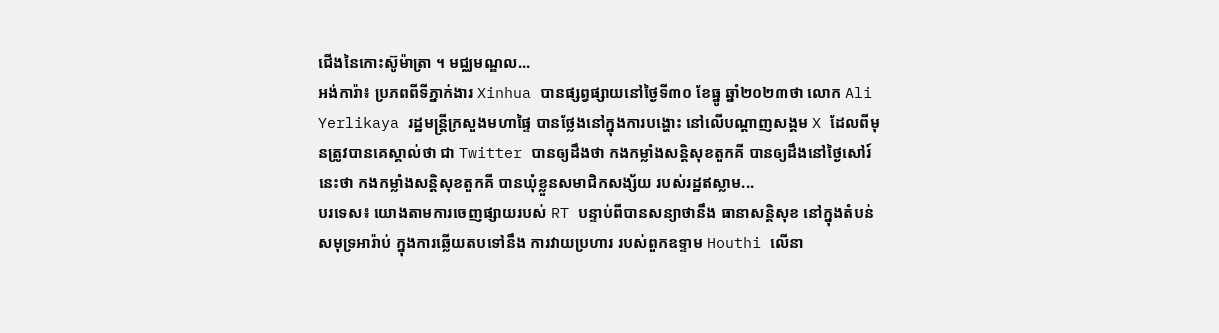ជើងនៃកោះស៊ូម៉ាត្រា ។ មជ្ឈមណ្ឌល...
អង់ការ៉ា៖ ប្រភពពីទីភ្នាក់ងារ Xinhua បានផ្សព្វផ្សាយនៅថ្ងៃទី៣០ ខែធ្នូ ឆ្នាំ២០២៣ថា លោក Ali Yerlikaya រដ្ឋមន្ត្រីក្រសួងមហាផ្ទៃ បានថ្លែងនៅក្នុងការបង្ហោះ នៅលើបណ្តាញសង្គម X ដែលពីមុនត្រូវបានគេស្គាល់ថា ជា Twitter បានឲ្យដឹងថា កងកម្លាំងសន្តិសុខតួកគី បានឲ្យដឹងនៅថ្ងៃសៅរ៍នេះថា កងកម្លាំងសន្តិសុខតួកគី បានឃុំខ្លួនសមាជិកសង្ស័យ របស់រដ្ឋឥស្លាម...
បរទេស៖ យោងតាមការចេញផ្សាយរបស់ RT បន្ទាប់ពីបានសន្យាថានឹង ធានាសន្តិសុខ នៅក្នុងតំបន់សមុទ្រអារ៉ាប់ ក្នុងការឆ្លើយតបទៅនឹង ការវាយប្រហារ របស់ពួកឧទ្ទាម Houthi លើនា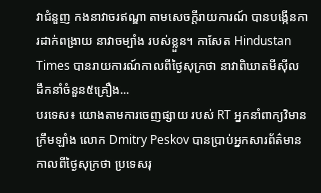វាជំនួញ កងនាវាចរឥណ្ឌា តាមសេចក្តីរាយការណ៍ បានបង្កើនការដាក់ពង្រាយ នាវាចម្បាំង របស់ខ្លួន។ កាសែត Hindustan Times បានរាយការណ៍កាលពីថ្ងៃសុក្រថា នាវាពិឃាតមីស៊ីល ដឹកនាំចំនួន៥គ្រឿង...
បរទេស៖ យោងតាមការចេញផ្សាយ របស់ RT អ្នកនាំពាក្យវិមានក្រឹមឡាំង លោក Dmitry Peskov បានប្រាប់អ្នកសារព័ត៌មាន កាលពីថ្ងៃសុក្រថា ប្រទេសរុ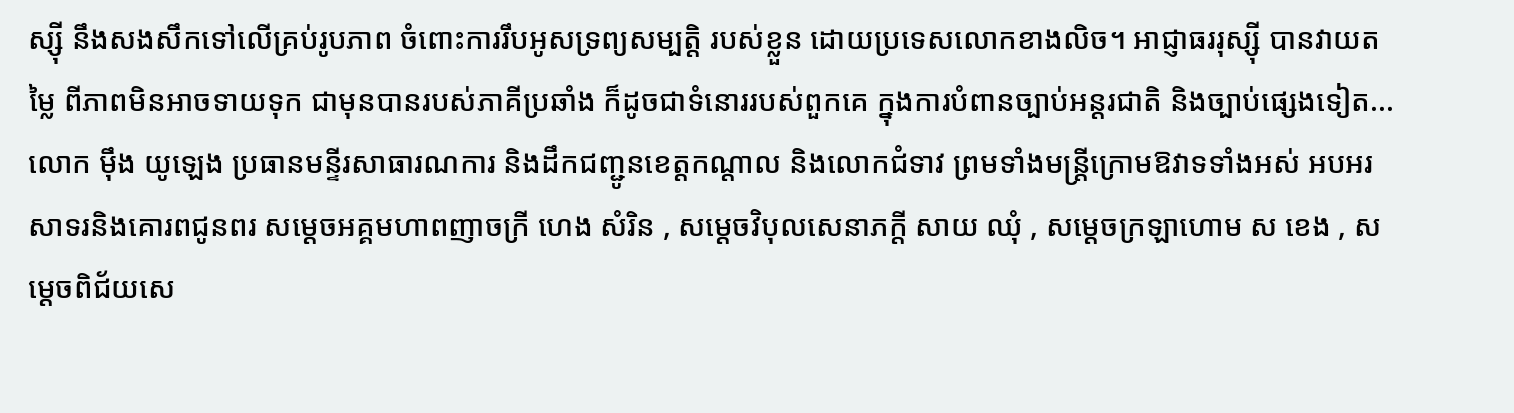ស្ស៊ី នឹងសងសឹកទៅលើគ្រប់រូបភាព ចំពោះការរឹបអូសទ្រព្យសម្បត្តិ របស់ខ្លួន ដោយប្រទេសលោកខាងលិច។ អាជ្ញាធររុស្ស៊ី បានវាយតម្លៃ ពីភាពមិនអាចទាយទុក ជាមុនបានរបស់ភាគីប្រឆាំង ក៏ដូចជាទំនោររបស់ពួកគេ ក្នុងការបំពានច្បាប់អន្តរជាតិ និងច្បាប់ផ្សេងទៀត...
លោក ម៉ឹង យូឡេង ប្រធានមន្ទីរសាធារណការ និងដឹកជញ្ជូនខេត្តកណ្តាល និងលោកជំទាវ ព្រមទាំងមន្ត្រីក្រោមឱវាទទាំងអស់ អបអរសាទរនិងគោរពជូនពរ សម្ដេចអគ្គមហាពញាចក្រី ហេង សំរិន , សម្តេចវិបុលសេនាភក្តី សាយ ឈុំ , សម្ដេចក្រឡាហោម ស ខេង , សម្ដេចពិជ័យសេ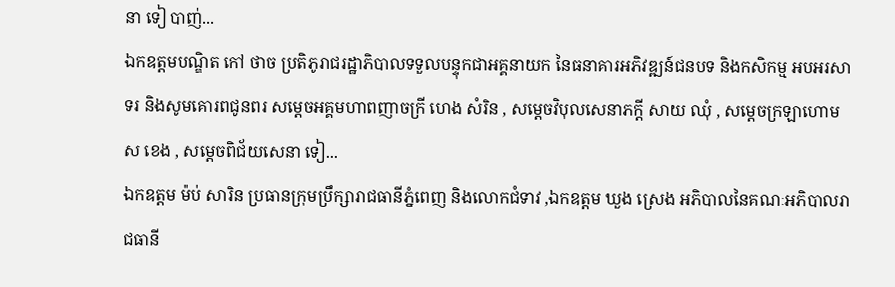នា ទៀ បាញ់...
ឯកឧត្តមបណ្ឌិត កៅ ថាច ប្រតិភូរាជរដ្ឋាភិបាលទទួលបន្ទុកជាអគ្គនាយក នៃធនាគារអភិវឌ្ឍន៍ជនបទ និងកសិកម្ម អបអរសាទរ និងសូមគោរពជូនពរ សម្ដេចអគ្គមហាពញាចក្រី ហេង សំរិន , សម្តេចវិបុលសេនាភក្តី សាយ ឈុំ , សម្ដេចក្រឡាហោម ស ខេង , សម្ដេចពិជ័យសេនា ទៀ...
ឯកឧត្តម ម៉ប់ សារិន ប្រធានក្រុមប្រឹក្សារាជធានីភ្នំពេញ និងលោកជំទាវ ,ឯកឧត្តម ឃួង ស្រេង អភិបាលនៃគណៈអភិបាលរាជធានី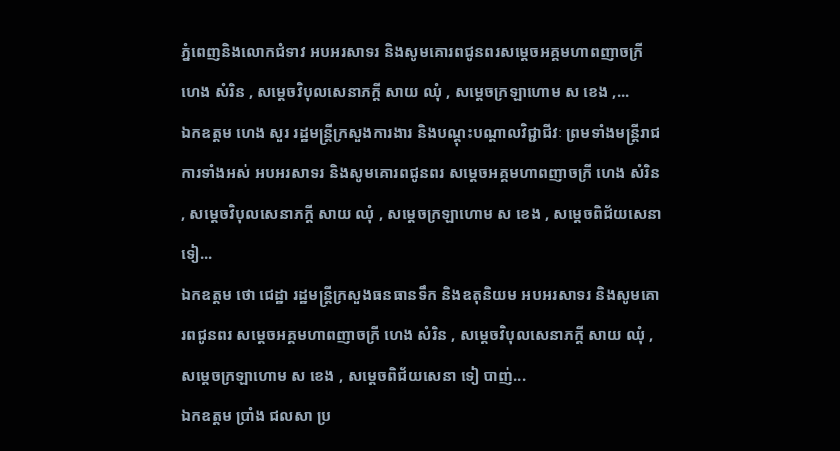ភ្នំពេញនិងលោកជំទាវ អបអរសាទរ និងសូមគោរពជូនពរសម្ដេចអគ្គមហាពញាចក្រី ហេង សំរិន , សម្តេចវិបុលសេនាភក្តី សាយ ឈុំ , សម្ដេចក្រឡាហោម ស ខេង ,...
ឯកឧត្តម ហេង សួរ រដ្ឋមន្ត្រីក្រសួងការងារ និងបណ្ដុះបណ្តាលវិជ្ជាជីវៈ ព្រមទាំងមន្ត្រីរាជការទាំងអស់ អបអរសាទរ និងសូមគោរពជូនពរ សម្ដេចអគ្គមហាពញាចក្រី ហេង សំរិន , សម្តេចវិបុលសេនាភក្តី សាយ ឈុំ , សម្ដេចក្រឡាហោម ស ខេង , សម្ដេចពិជ័យសេនា ទៀ...
ឯកឧត្តម ថោ ជេដ្ឋា រដ្ឋមន្រ្តីក្រសួងធនធានទឹក និងឧតុនិយម អបអរសាទរ និងសូមគោរពជូនពរ សម្ដេចអគ្គមហាពញាចក្រី ហេង សំរិន , សម្តេចវិបុលសេនាភក្តី សាយ ឈុំ , សម្ដេចក្រឡាហោម ស ខេង , សម្ដេចពិជ័យសេនា ទៀ បាញ់...
ឯកឧត្តម ប្រាំង ជលសា ប្រ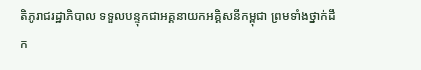តិភូរាជរដ្ឋាភិបាល ទទួលបន្ទុកជាអគ្គនាយកអគ្គិសនីកម្ពុជា ព្រមទាំងថ្នាក់ដឹក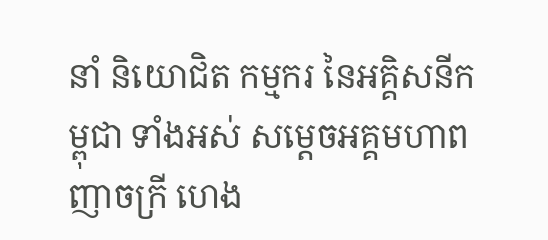នាំ និយោជិត កម្មករ នៃអគ្គិសនីកម្ពុជា ទាំងអស់ សម្ដេចអគ្គមហាពញាចក្រី ហេង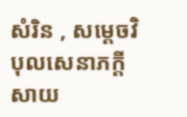សំរិន , សម្តេចវិបុលសេនាភក្តី សាយ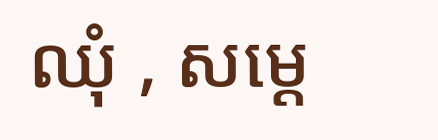ឈុំ , សម្ដេ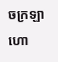ចក្រឡាហោ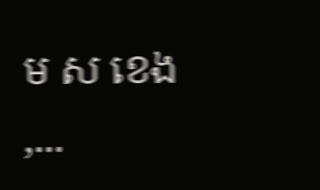ម ស ខេង ,...